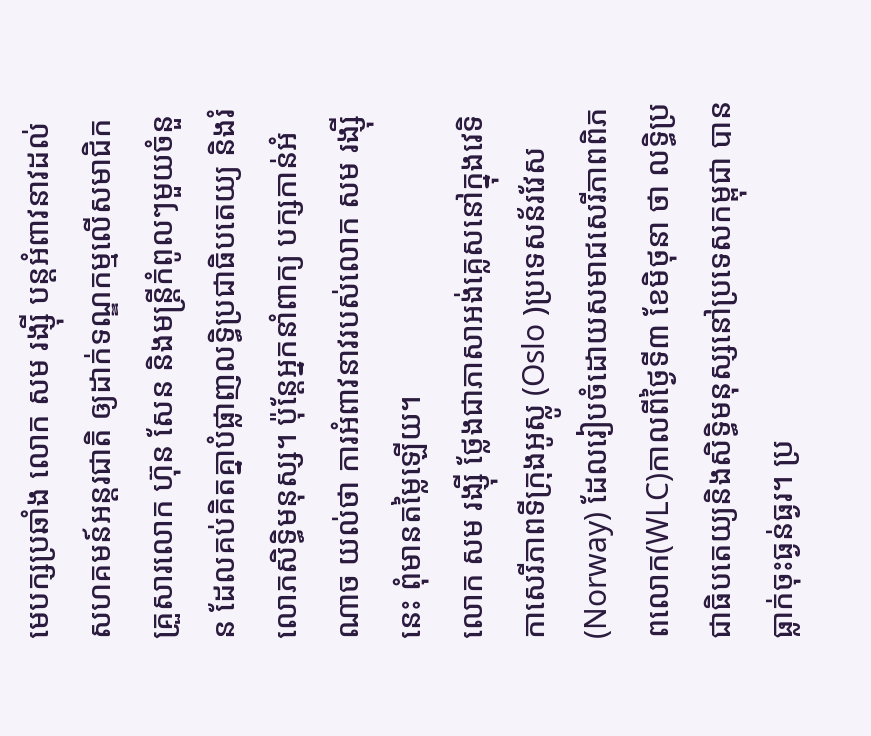មេបក្សប្រឆាំង លោក សម រង្ស៊ី បន្តអំពាវនាវដល់សហគមន៍អន្តរជាតិ ឲ្យដាក់ទណ្ឌកម្មលើសមាជិកគ្រួសារលោក ហ៊ុន សែន និងមន្ត្រីកំពូលៗមួយចំនួន ដែលគប់គិតគ្នាបំផ្លាញលទ្ធិប្រជាធិបតេយ្យ និងរំលោភសិទ្ធិមនុស្ស។ ប៉ុន្តែអ្នកនាំពាក្យ បក្សកាន់អំណាច យល់ថា ការអំពាវនាវរបស់លោក សម រង្ស៊ី នេះ ពុំមានតម្លៃឡើយ។
លោក សម រង្ស៊ី ថ្លែងជាភាសាអង់គ្លេសនៅក្នុងវេទិកាសេរីភាពទីក្រុងអូស្លូ (Oslo )ប្រទេសន័រវែស (Norway) ដែលរៀបចំដោយសមាជសេរីភាពពិភពលោក(WLC)កាលពីថ្ងៃទី៣ ខែមិថុនា ថា លទ្ធិប្រជាធិបតេយ្យនិងសិទ្ធិមនុស្សនៅប្រទេសកម្ពុជា បានធ្លាក់ចុះធ្ងន់ធ្ងរ។ ប្រ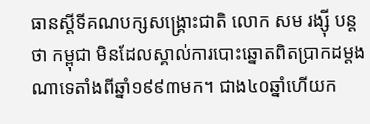ធានស្តីទីគណបក្សសង្គ្រោះជាតិ លោក សម រង្ស៊ី បន្តថា កម្ពុជា មិនដែលស្គាល់ការបោះឆ្នោតពិតប្រាកដម្តងណាទេតាំងពីឆ្នាំ១៩៩៣មក។ ជាង៤០ឆ្នាំហើយក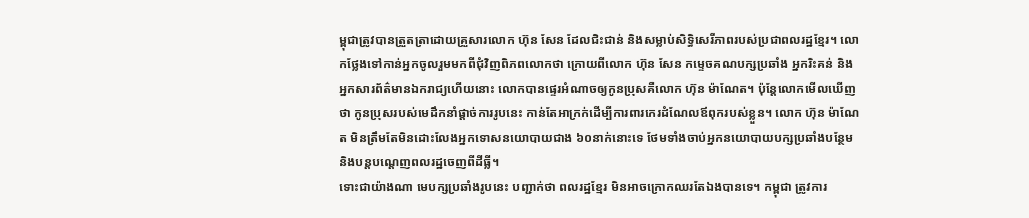ម្ពុជាត្រូវបានត្រួតត្រាដោយគ្រួសារលោក ហ៊ុន សែន ដែលជិះជាន់ និងសម្លាប់សិទ្ធិសេរីភាពរបស់ប្រជាពលរដ្ឋខ្មែរ។ លោកថ្លែងទៅកាន់អ្នកចូលរួមមកពីជុំវិញពិភពលោកថា ក្រោយពីលោក ហ៊ុន សែន កម្ទេចគណបក្សប្រឆាំង អ្នករិះគន់ និងអ្នកសារព័ត៌មានឯករាជ្យហើយនោះ លោកបានផ្ទេរអំណាចឲ្យកូនប្រុសគឺលោក ហ៊ុន ម៉ាណែត។ ប៉ុន្តែលោកមើលឃើញថា កូនប្រុសរបស់មេដឹកនាំផ្ដាច់ការរូបនេះ កាន់តែអាក្រក់ដើម្បីការពារកេរដំណែលឪពុករបស់ខ្លួន។ លោក ហ៊ុន ម៉ាណែត មិនត្រឹមតែមិនដោះលែងអ្នកទោសនយោបាយជាង ៦០នាក់នោះទេ ថែមទាំងចាប់អ្នកនយោបាយបក្សប្រឆាំងបន្ថែម និងបន្តបណ្តេញពលរដ្ឋចេញពីដីធ្លី។
ទោះជាយ៉ាងណា មេបក្សប្រឆាំងរូបនេះ បញ្ជាក់ថា ពលរដ្ឋខ្មែរ មិនអាចក្រោកឈរតែឯងបានទេ។ កម្ពុជា ត្រូវការ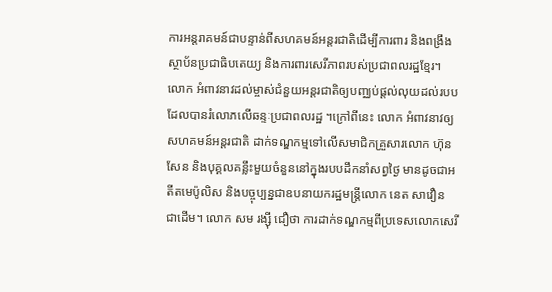ការអន្តរាគមន៍ជាបន្ទាន់ពីសហគមន៍អន្តរជាតិដើម្បីការពារ និងពង្រឹងស្ថាប័នប្រជាធិបតេយ្យ និងការពារសេរីភាពរបស់ប្រជាពលរដ្ឋខ្មែរ។ លោក អំពាវនាវដល់ម្ចាស់ជំនួយអន្តរជាតិឲ្យបញ្ឈប់ផ្តល់លុយដល់របប ដែលបានរំលោភលើឆន្ទៈប្រជាពលរដ្ឋ ។ក្រៅពីនេះ លោក អំពាវនាវឲ្យសហគមន៍អន្តរជាតិ ដាក់ទណ្ឌកម្មទៅលើសមាជិកគ្រួសារលោក ហ៊ុន សែន និងបុគ្គលគន្លឹះមួយចំនួននៅក្នុងរបបដឹកនាំសព្វថ្ងៃ មានដូចជាអតីតមេប៉ូលិស និងបច្ចុប្បន្នជាឧបនាយករដ្ឋមន្ត្រីលោក នេត សាវឿន ជាដើម។ លោក សម រង្ស៊ី ជឿថា ការដាក់ទណ្ឌកម្មពីប្រទេសលោកសេរី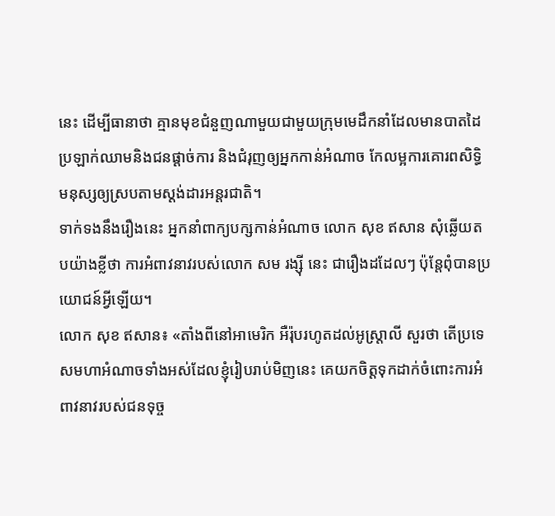នេះ ដើម្បីធានាថា គ្មានមុខជំនួញណាមួយជាមួយក្រុមមេដឹកនាំដែលមានបាតដៃប្រឡាក់ឈាមនិងជនផ្ដាច់ការ និងជំរុញឲ្យអ្នកកាន់អំណាច កែលម្អការគោរពសិទ្ធិមនុស្សឲ្យស្របតាមស្តង់ដារអន្តរជាតិ។
ទាក់ទងនឹងរឿងនេះ អ្នកនាំពាក្យបក្សកាន់អំណាច លោក សុខ ឥសាន សុំឆ្លើយតបយ៉ាងខ្លីថា ការអំពាវនាវរបស់លោក សម រង្ស៊ី នេះ ជារឿងដដែលៗ ប៉ុន្តែពុំបានប្រយោជន៍អ្វីឡើយ។
លោក សុខ ឥសាន៖ «តាំងពីនៅអាមេរិក អឺរ៉ុបរហូតដល់អូស្ត្រាលី សួរថា តើប្រទេសមហាអំណាចទាំងអស់ដែលខ្ញុំរៀបរាប់មិញនេះ គេយកចិត្តទុកដាក់ចំពោះការអំពាវនាវរបស់ជនទុច្ច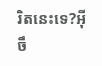រិតនេះទេ?អ៊ីចឹ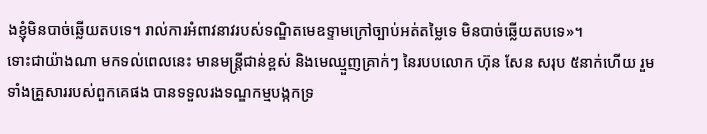ងខ្ញុំមិនបាច់ឆ្លើយតបទេ។ រាល់ការអំពាវនាវរបស់ទណ្ឌិតមេឧទ្ទាមក្រៅច្បាប់អត់តម្លៃទេ មិនបាច់ឆ្លើយតបទេ»។
ទោះជាយ៉ាងណា មកទល់ពេលនេះ មានមន្ត្រីជាន់ខ្ពស់ និងមេឈ្មួញគ្រាក់ៗ នៃរបបលោក ហ៊ុន សែន សរុប ៥នាក់ហើយ រួមទាំងគ្រួសាររបស់ពួកគេផង បានទទួលរងទណ្ឌកម្មបង្កកទ្រ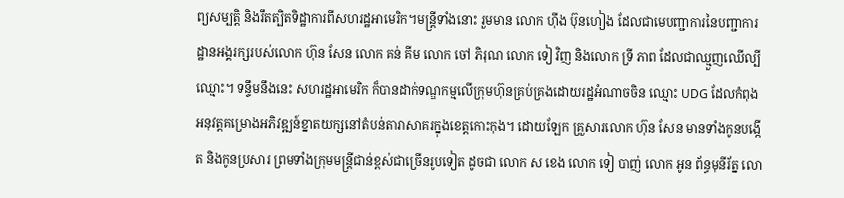ព្យសម្បត្តិ និងរឹតត្បិតទិដ្ឋាការពីសហរដ្ឋអាមេរិក។មន្ត្រីទាំងនោះ រួមមាន លោក ហ៊ីង ប៊ុនហៀង ដែលជាមេបញ្ជាការនៃបញ្ជាការដ្ឋានអង្គរក្សរបស់លោក ហ៊ុន សែន លោក គន់ គីម លោក ចៅ ភិរុណ លោក ទៀ វិញ និងលោក ទ្រី ភាព ដែលជាឈ្មួញឈើល្បីឈ្មោះ។ ទន្ទឹមនឹងនេះ សហរដ្ឋអាមេរិក ក៏បានដាក់ទណ្ឌកម្មលើក្រុមហ៊ុនគ្រប់គ្រងដោយរដ្ឋអំណាចចិន ឈ្មោះ UDG ដែលកំពុងអនុវត្តគម្រោងអភិវឌ្ឍន៍ខ្នាតយក្សនៅតំបន់តារាសាគរក្នុងខេត្តកោះកុង។ ដោយឡែក គ្រួសារលោក ហ៊ុន សែន មានទាំងកូនបង្កើត និងកូនប្រសារ ព្រមទាំងក្រុមមន្ត្រីជាន់ខ្ពស់ជាច្រើនរូបទៀត ដូចជា លោក ស ខេង លោក ទៀ បាញ់ លោក អូន ព័ន្ធមុនីរ័ត្ន លោ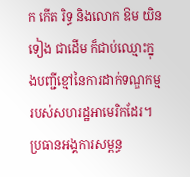ក កើត រិទ្ធ និងលោក ឱម យិនទៀង ជាដើម ក៏ជាប់ឈ្មោះក្នុងបញ្ជីខ្មៅនៃការដាក់ទណ្ឌកម្មរបស់សហរដ្ឋអាមេរិកដែរ។
ប្រធានអង្គការសម្ពន្ធ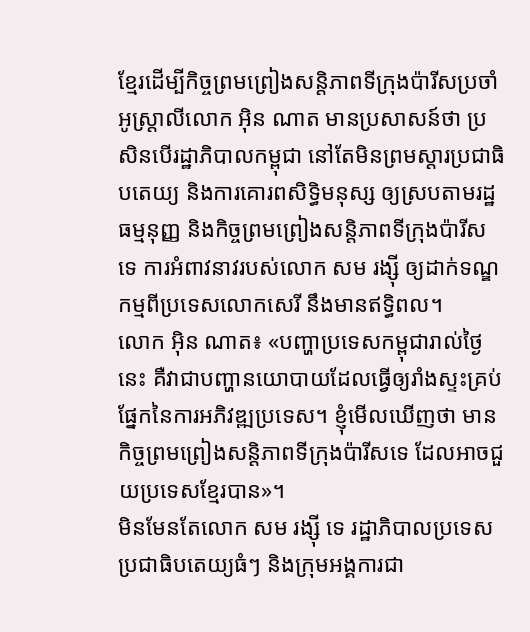ខ្មែរដើម្បីកិច្ចព្រមព្រៀងសន្តិភាពទីក្រុងប៉ារីសប្រចាំអូស្ត្រាលីលោក អ៊ិន ណាត មានប្រសាសន៍ថា ប្រសិនបើរដ្ឋាភិបាលកម្ពុជា នៅតែមិនព្រមស្តារប្រជាធិបតេយ្យ និងការគោរពសិទ្ធិមនុស្ស ឲ្យស្របតាមរដ្ឋធម្មនុញ្ញ និងកិច្ចព្រមព្រៀងសន្តិភាពទីក្រុងប៉ារីសទេ ការអំពាវនាវរបស់លោក សម រង្ស៊ី ឲ្យដាក់ទណ្ឌកម្មពីប្រទេសលោកសេរី នឹងមានឥទ្ធិពល។
លោក អ៊ិន ណាត៖ «បញ្ហាប្រទេសកម្ពុជារាល់ថ្ងៃនេះ គឺវាជាបញ្ហានយោបាយដែលធ្វើឲ្យរាំងស្ទះគ្រប់ផ្នែកនៃការអភិវឌ្ឍប្រទេស។ ខ្ញុំមើលឃើញថា មានកិច្ចព្រមព្រៀងសន្តិភាពទីក្រុងប៉ារីសទេ ដែលអាចជួយប្រទេសខ្មែរបាន»។
មិនមែនតែលោក សម រង្ស៊ី ទេ រដ្ឋាភិបាលប្រទេសប្រជាធិបតេយ្យធំៗ និងក្រុមអង្គការជា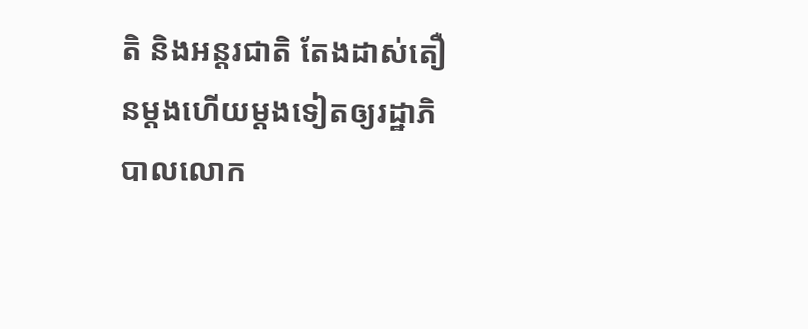តិ និងអន្តរជាតិ តែងដាស់តឿនម្តងហើយម្តងទៀតឲ្យរដ្ឋាភិបាលលោក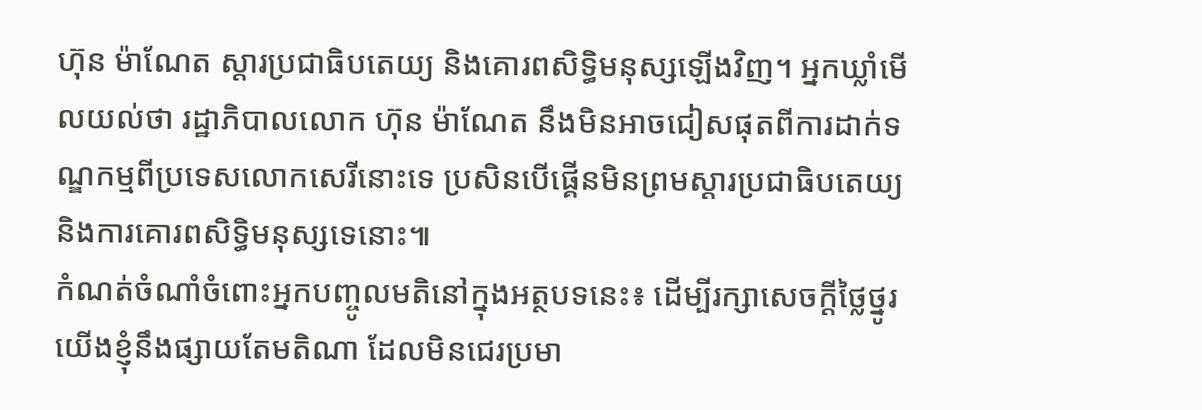ហ៊ុន ម៉ាណែត ស្តារប្រជាធិបតេយ្យ និងគោរពសិទ្ធិមនុស្សឡើងវិញ។ អ្នកឃ្លាំមើលយល់ថា រដ្ឋាភិបាលលោក ហ៊ុន ម៉ាណែត នឹងមិនអាចជៀសផុតពីការដាក់ទណ្ឌកម្មពីប្រទេសលោកសេរីនោះទេ ប្រសិនបើផ្គើនមិនព្រមស្ដារប្រជាធិបតេយ្យ និងការគោរពសិទ្ធិមនុស្សទេនោះ៕
កំណត់ចំណាំចំពោះអ្នកបញ្ចូលមតិនៅក្នុងអត្ថបទនេះ៖ ដើម្បីរក្សាសេចក្ដីថ្លៃថ្នូរ យើងខ្ញុំនឹងផ្សាយតែមតិណា ដែលមិនជេរប្រមា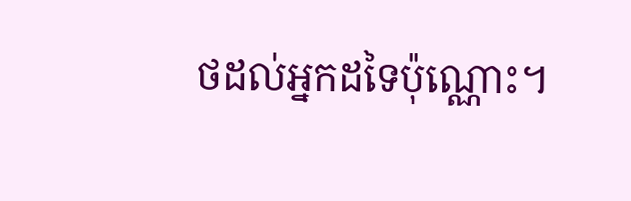ថដល់អ្នកដទៃប៉ុណ្ណោះ។